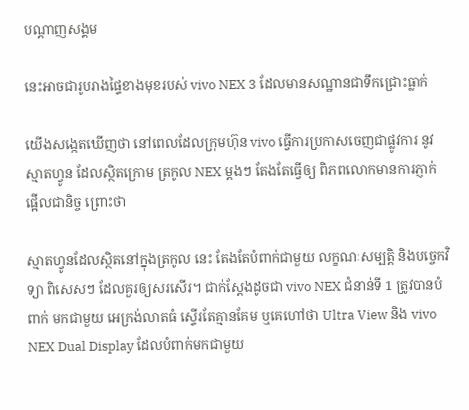បណ្តាញសង្គម

នេះអាចជារូបរាងផ្ទៃខាងមុខរបស់ vivo NEX 3 ដែលមានសណ្ឋានជាទឹកជ្រោះធ្លាក់

យើងសង្កេតឃើញថា នៅពេលដែលក្រុមហ៊ុន vivo ធ្វើការប្រកាសចេញជាផ្លូវការ នូវ ស្មាតហ្វូន ដែលស្ថិតក្រោម ត្រកូល NEX ម្តងៗ តែងតែធ្វើឲ្យ ពិភពលោកមានការភ្ញាក់ផ្អើលជានិច្ច ព្រោះថា

ស្មាតហ្វូនដែលស្ថិតនៅក្នុងត្រកូល នេះ តែងតែបំពាក់ជាមួយ លក្ខណៈសម្បត្តិ និងបច្ចេកវិទ្យា ពិសេសៗ ដែលគួរឲ្យសរសើរ។ ជាក់ស្តែងដូចជា vivo NEX ជំនាន់ទី 1 ត្រូវបានបំពាក់ មកជាមួយ អេក្រង់លាតធំ ស្ទើរតែគ្មានគែម ឬគេហៅថា Ultra View និង vivo NEX Dual Display ដែលបំពាក់មកជាមួយ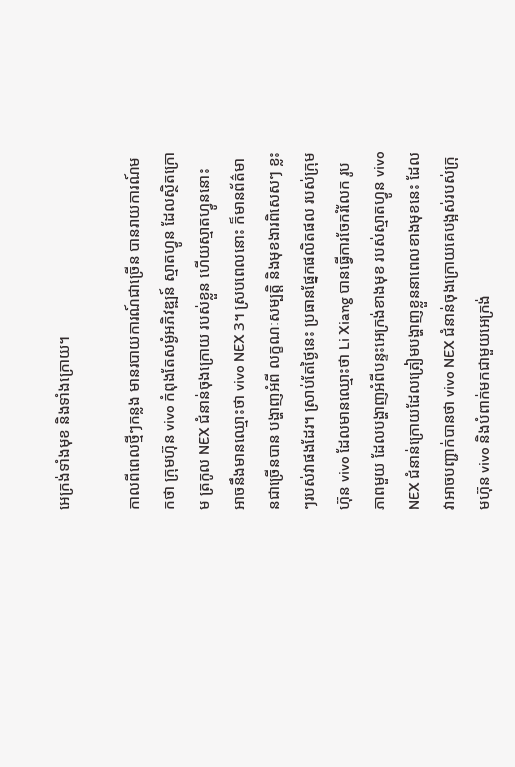អេក្រង់ទាំងមុខ និងទាំងក្រោយ។

កាលពីពេលថ្មីៗកន្លង មានរបាយការណ៍ជាច្រើន បានរាយការណ៍មកថា ក្រុមហ៊ុន vivo កំពុងតែសម្ងំអភិវឌ្ឍន៍ ស្មាតហ្វូន ដែលស្ថិតក្រោម ត្រកូល NEX ជំនាន់ចុងក្រោយ របស់ខ្លួន ហើយស្មាតហ្វូននោះ អាចនឹងមានឈ្មោះថា vivo NEX 3។ ស្របពេលនោះ ក៏មានព័ត៌មានជាច្រើនបាន បង្ហាញអំពី លក្ខណៈសម្បត្តិ និងមុខងារពិសេសៗ ខ្លះៗរបស់វាផងដែរ។ ស្រាប់តែថ្ងៃនេះ ប្រធានផ្នែកផលិតផល របស់ក្រុមហ៊ុន vivo ដែលមានឈ្មោះថា Li Xiang បានធ្វើការចែករំលែក រូបភាពមួយ ដែលបង្ហាញអំពីបន្ទះអេក្រង់ខាងមុខ របស់ស្មាតហ្វូន vivo NEX ជំនាន់ក្រោយដែលត្រៀមបង្ហាញខ្លួននាពេលខាងមុខនេះ ដែលវាអាចបញ្ជាក់បានថា vivo NEX ជំនាន់ចុងក្រោយគេបង្អស់របស់ក្រុមហ៊ុន vivo និងបំពាក់មកជាមួយអេក្រង់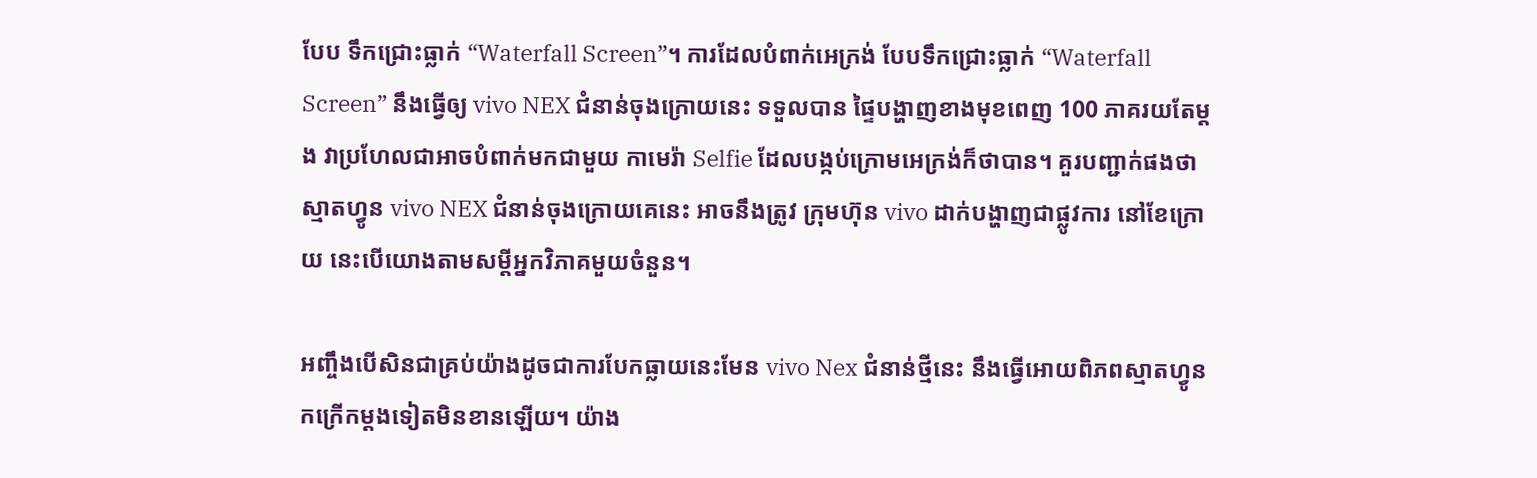បែប ទឹកជ្រោះធ្លាក់ “Waterfall Screen”។ ការដែលបំពាក់អេក្រង់ បែបទឹកជ្រោះធ្លាក់ “Waterfall Screen” នឹងធ្វើឲ្យ vivo NEX ជំនាន់ចុងក្រោយនេះ ទទួលបាន ផ្ទៃបង្ហាញខាងមុខពេញ 100 ភាគរយតែម្តង វាប្រហែលជាអាចបំពាក់មកជាមួយ កាមេរ៉ា Selfie ដែលបង្កប់ក្រោមអេក្រង់ក៏ថាបាន។ គួរបញ្ជាក់ផងថា ស្មាតហ្វូន vivo NEX ជំនាន់ចុងក្រោយគេនេះ អាចនឹងត្រូវ ក្រុមហ៊ុន vivo ដាក់បង្ហាញជាផ្លូវការ នៅខែក្រោយ នេះបើយោងតាមសម្តីអ្នកវិភាគមួយចំនួន។

អញ្ចឹងបើសិនជាគ្រប់យ៉ាងដូចជាការបែកធ្លាយនេះមែន vivo Nex ជំនាន់ថ្មីនេះ នឹងធ្វើអោយពិភពស្មាតហ្វូន កក្រើកម្តងទៀតមិនខានឡើយ។ យ៉ាង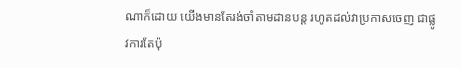ណាក៏ដោយ យើងមានតែរង់ចាំតាមដានបន្ត រហូតដល់វាប្រកាសចេញ ជាផ្លូវការតែប៉ុ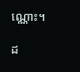ណ្ណោះ។

ដ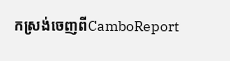កស្រង់ចេញពីCamboReport